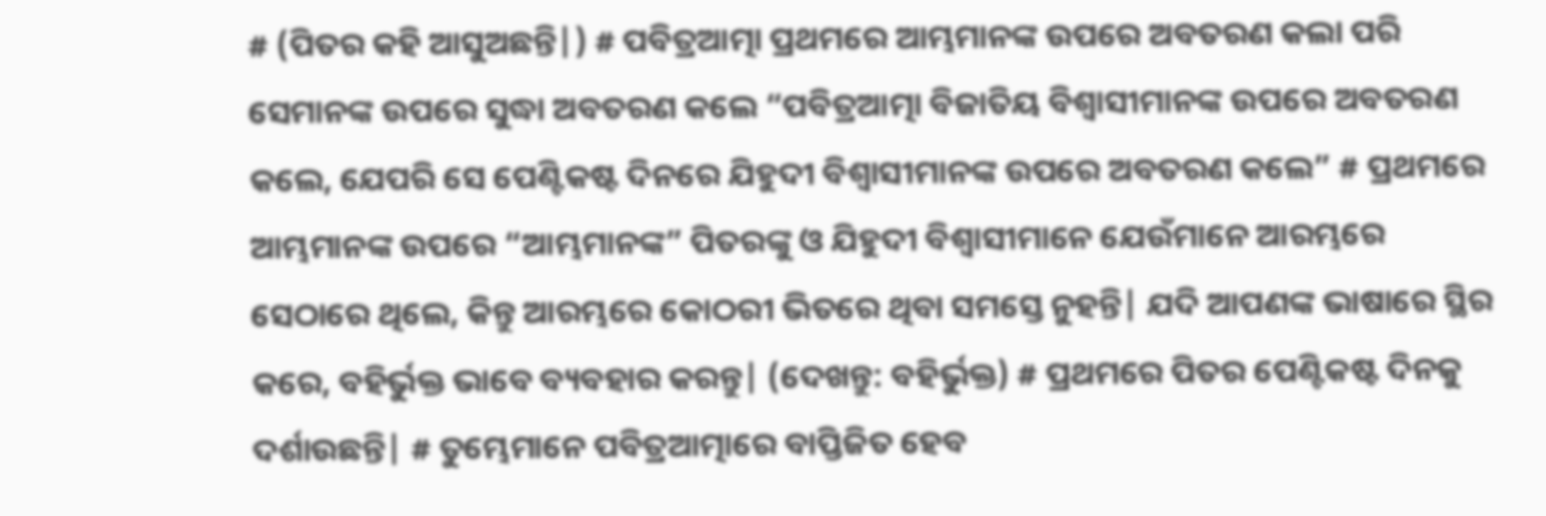# (ପିତର କହି ଆସୁଅଛନ୍ତି|) # ପବିତ୍ରଆତ୍ମା ପ୍ରଥମରେ ଆମ୍ଭମାନଙ୍କ ଉପରେ ଅବତରଣ କଲା ପରି ସେମାନଙ୍କ ଉପରେ ସୁଦ୍ଧା ଅବତରଣ କଲେ “ପବିତ୍ରଆତ୍ମା ବିଜାତିୟ ବିଶ୍ୱାସୀମାନଙ୍କ ଉପରେ ଅବତରଣ କଲେ, ଯେପରି ସେ ପେଣ୍ଟିକଷ୍ଟ ଦିନରେ ଯିହୁଦୀ ବିଶ୍ୱାସୀମାନଙ୍କ ଉପରେ ଅବତରଣ କଲେ” # ପ୍ରଥମରେ ଆମ୍ଭମାନଙ୍କ ଉପରେ “ଆମ୍ଭମାନଙ୍କ” ପିତରଙ୍କୁ ଓ ଯିହୁଦୀ ବିଶ୍ୱାସୀମାନେ ଯେଉଁମାନେ ଆରମ୍ଭରେ ସେଠାରେ ଥିଲେ, କିନ୍ତୁ ଆରମ୍ଭରେ କୋଠରୀ ଭିତରେ ଥିବା ସମସ୍ତେ ନୁହନ୍ତି| ଯଦି ଆପଣଙ୍କ ଭାଷାରେ ସ୍ଥିର କରେ, ବହିର୍ଭୁକ୍ତ ଭାବେ ବ୍ୟବହାର କରନ୍ତୁ| (ଦେଖନ୍ତୁ: ବହିର୍ଭୁକ୍ତ) # ପ୍ରଥମରେ ପିତର ପେଣ୍ଟିକଷ୍ଟ ଦିନକୁ ଦର୍ଶାଉଛନ୍ତି| # ତୁମ୍ଭେମାନେ ପବିତ୍ରଆତ୍ମାରେ ବାପ୍ତିଜିତ ହେବ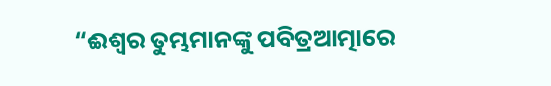“ଈଶ୍ୱର ତୁମ୍ଭମାନଙ୍କୁ ପବିତ୍ରଆତ୍ମାରେ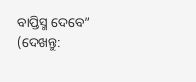ବାପ୍ତିସ୍ମ ଦେବେ” (ଦେଖନ୍ତୁ: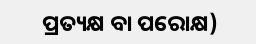ପ୍ରତ୍ୟକ୍ଷ ବା ପରୋକ୍ଷ)